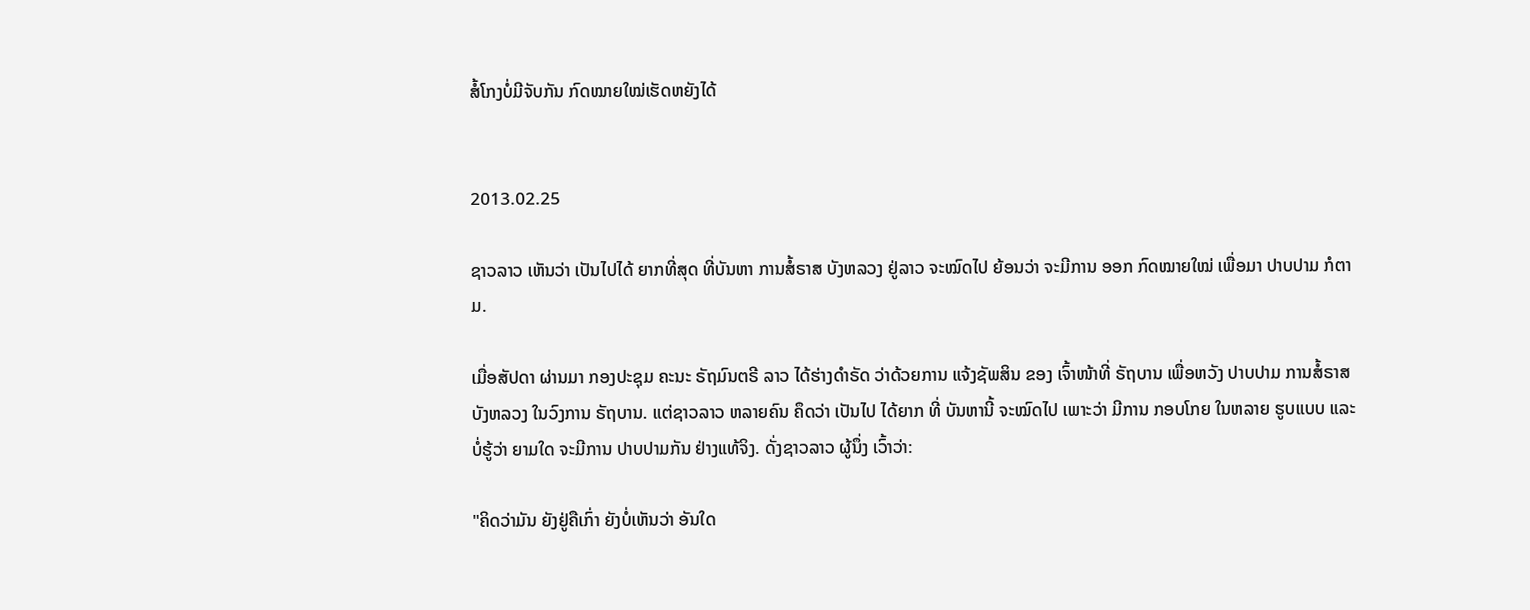ສໍ້ໂກງບໍ່ມີຈັບກັນ ກົດໝາຍໃໝ່ເຮັດຫຍັງໄດ້


2013.02.25

ຊາວລາວ ເຫັນວ່າ ເປັນໄປໄດ້ ຍາກທີ່ສຸດ ທີ່ບັນຫາ ການສໍ້ຣາສ ບັງຫລວງ ຢູ່ລາວ ຈະໝົດໄປ ຍ້ອນວ່າ ຈະມີການ ອອກ ກົດໝາຍໃໝ່ ເພື່ອມາ ປາບປາມ ກໍຕາມ.

ເມື່ອສັປດາ ຜ່ານມາ ກອງປະຊຸມ ຄະນະ ຣັຖມົນຕຣີ ລາວ ໄດ້ຮ່າງດໍາຣັດ ວ່າດ້ວຍການ ແຈ້ງຊັພສິນ ຂອງ ເຈົ້າໜ້າທີ່ ຣັຖບານ ເພື່ອຫວັງ ປາບປາມ ການສໍ້ຣາສ ບັງຫລວງ ໃນວົງການ ຣັຖບານ. ແຕ່ຊາວລາວ ຫລາຍຄົນ ຄຶດວ່າ ເປັນໄປ ໄດ້ຍາກ ທີ່ ບັນຫານີ້ ຈະໝົດໄປ ເພາະວ່າ ມີການ ກອບໂກຍ ໃນຫລາຍ ຮູບແບບ ແລະ ບໍ່ຮູ້ວ່າ ຍາມໃດ ຈະມີການ ປາບປາມກັນ ຢ່າງແທ້ຈິງ. ດັ່ງຊາວລາວ ຜູ້ນຶ່ງ ເວົ້າວ່າ:

"ຄິດວ່າມັນ ຍັງຢູ່ຄືເກົ່າ ຍັງບໍ່ເຫັນວ່າ ອັນໃດ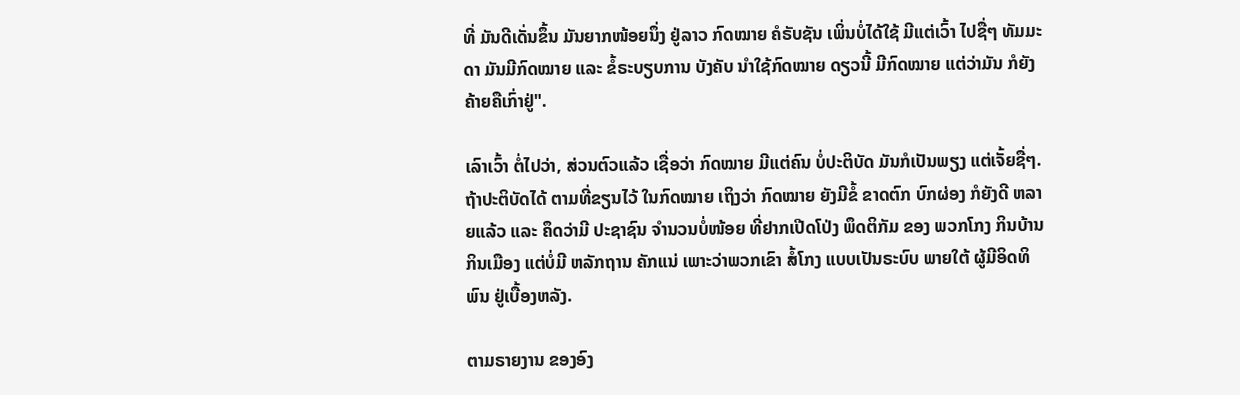ທີ່ ມັນດີເດັ່ນຂຶ້ນ ມັນຍາກໜ້ອຍນຶ່ງ ຢູ່ລາວ ກົດໝາຍ ຄໍຣັບຊັນ ເພິ່ນບໍ່ໄດ້ໃຊ້ ມີແຕ່ເວົ້າ ໄປຊື່ໆ ທັມມະດາ ມັນມີກົດໝາຍ ແລະ ຂໍ້ຣະບຽບການ ບັງຄັບ ນໍາໃຊ້ກົດໝາຍ ດຽວນີ້ ມີກົດໝາຍ ແຕ່ວ່າມັນ ກໍຍັງ ຄ້າຍຄືເກົ່າຢູ່".

ເລົາເວົ້າ ຕໍ່ໄປວ່າ, ສ່ວນຕົວແລ້ວ ເຊື່ອວ່າ ກົດໝາຍ ມີແຕ່ຄົນ ບໍ່ປະຕິບັດ ມັນກໍເປັນພຽງ ແຕ່ເຈັ້ຍຊື່ໆ. ຖ້າປະຕິບັດໄດ້ ຕາມທີ່ຂຽນໄວ້ ໃນກົດໝາຍ ເຖິງວ່າ ກົດໝາຍ ຍັງມີຂໍ້ ຂາດຕົກ ບົກຜ່ອງ ກໍຍັງດີ ຫລາຍແລ້ວ ແລະ ຄຶດວ່າມີ ປະຊາຊົນ ຈໍານວນບໍ່ໜ້ອຍ ທີ່ຢາກເປີດໂປ່ງ ພຶດຕິກັມ ຂອງ ພວກໂກງ ກິນບ້ານ ກິນເມືອງ ແຕ່ບໍ່ມີ ຫລັກຖານ ຄັກແນ່ ເພາະວ່າພວກເຂົາ ສໍ້ໂກງ ແບບເປັນຣະບົບ ພາຍໃຕ້ ຜູ້ມີອິດທິພົນ ຢູ່ເບື້ອງຫລັງ.

ຕາມຣາຍງານ ຂອງອົງ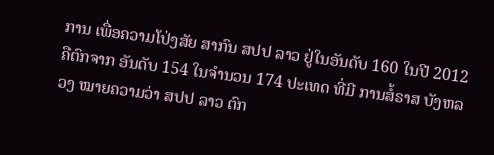ການ ເພື່ອຄວາມໂປ່ງສັຍ ສາກົນ ສປປ ລາວ ຢູ່ໃນອັນດັບ 160 ໃນປີ 2012 ຄືຕົກຈາກ ອັນດັບ 154 ໃນຈໍານວນ 174 ປະເທດ ທີ່ມີ ການສໍ້ຣາສ ບັງຫລວງ ໝາຍຄວາມວ່າ ສປປ ລາວ ຕົກ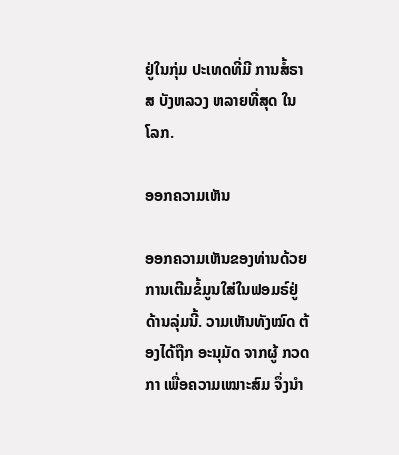ຢູ່ໃນກຸ່ມ ປະເທດທີ່ມີ ການສໍ້ຣາສ ບັງຫລວງ ຫລາຍທີ່ສຸດ ໃນໂລກ.

ອອກຄວາມເຫັນ

ອອກຄວາມເຫັນຂອງທ່ານດ້ວຍການເຕີມຂໍ້ມູນໃສ່ໃນຟອມຣ໌ຢູ່ດ້ານລຸ່ມນີ້. ວາມເຫັນທັງໝົດ ຕ້ອງໄດ້ຖືກ ອະນຸມັດ ຈາກຜູ້ ກວດກາ ເພື່ອຄວາມເໝາະສົມ ຈຶ່ງນໍາ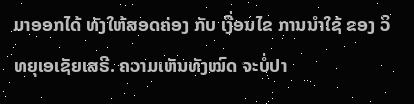ມາອອກໄດ້ ທັງໃຫ້ສອດຄ່ອງ ກັບ ເງື່ອນໄຂ ການນຳໃຊ້ ຂອງ ວິທຍຸເອເຊັຍເສຣີ. ຄວາມເຫັນທັງໝົດ ຈະບໍ່ປາ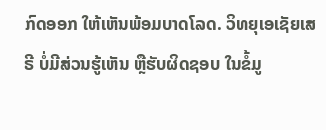ກົດອອກ ໃຫ້ເຫັນພ້ອມບາດໂລດ. ວິທຍຸເອເຊັຍເສຣີ ບໍ່ມີສ່ວນຮູ້ເຫັນ ຫຼືຮັບຜິດຊອບ ໃນຂໍ້ມູ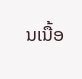ນເນື້ອ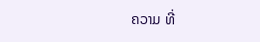ຄວາມ ທີ່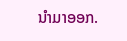ນໍາມາອອກ.